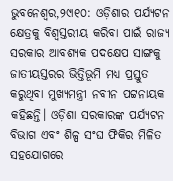ଭୁବନେଶ୍ୱର,୨୯ା୧୦: ଓଡ଼ିଶାର ପର୍ଯ୍ୟଟନ କ୍ଷେତ୍ରକୁ ବିଶ୍ୱସ୍ତରୀୟ କରିବା ପାଇଁ ରାଜ୍ୟ ସରକାର ଆବଶ୍ୟକ ପଦକ୍ଷେପ ସାଙ୍ଗକୁ ଜାତୀୟସ୍ତରର ଭିତ୍ତିଭୂମି ମଧ୍ୟ ପ୍ରସ୍ତୁତ କରୁଥିବା ମୁଖ୍ୟମନ୍ତ୍ରୀ ନବୀନ ପଟ୍ଟନାୟକ କହିଛନ୍ତି। ଓଡ଼ିଶା ସରକାରଙ୍କ ପର୍ଯ୍ୟଟନ ବିଭାଗ ଏବଂ ଶିଳ୍ପ ସଂଘ ଫିକିର ମିଳିତ ସହଯୋଗରେ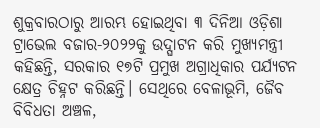ଶୁକ୍ରବାରଠାରୁ ଆରମ୍ଭ ହୋଇଥିବା ୩ ଦିନିଆ ଓଡ଼ିଶା ଟ୍ରାଭେଲ ବଜାର-୨୦୨୨କୁ ଉଦ୍ଘାଟନ କରି ମୁଖ୍ୟମନ୍ତ୍ରୀ କହିଛନ୍ତି, ସରକାର ୧୭ଟି ପ୍ରମୁଖ ଅଗ୍ରାଧିକାର ପର୍ଯ୍ୟଟନ କ୍ଷେତ୍ର ଚିହ୍ନଟ କରିଛନ୍ତି। ସେଥିରେ ବେଳାଭୂମି, ଜୈବ ବିବିଧତା ଅଞ୍ଚଳ,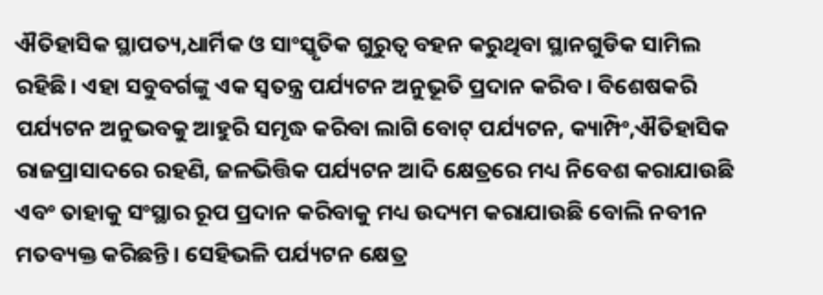ଐତିହାସିକ ସ୍ଥାପତ୍ୟ,ଧାର୍ମିକ ଓ ସାଂସ୍କୃତିକ ଗୁରୁତ୍ୱ ବହନ କରୁଥିବା ସ୍ଥାନଗୁଡିକ ସାମିଲ ରହିଛି। ଏହା ସବୁବର୍ଗଙ୍କୁ ଏକ ସ୍ବତନ୍ତ୍ର ପର୍ଯ୍ୟଟନ ଅନୁଭୂତି ପ୍ରଦାନ କରିବ। ବିଶେଷକରି ପର୍ଯ୍ୟଟନ ଅନୁଭବକୁ ଆହୁରି ସମୃଦ୍ଧ କରିବା ଲାଗି ବୋଟ୍ ପର୍ଯ୍ୟଟନ, କ୍ୟାମ୍ପିଂ,ଐତିହାସିକ ରାଜପ୍ରାସାଦରେ ରହଣି, ଜଳଭିତ୍ତିକ ପର୍ଯ୍ୟଟନ ଆଦି କ୍ଷେତ୍ରରେ ମଧ୍ୟ ନିବେଶ କରାଯାଉଛି ଏବଂ ତାହାକୁ ସଂସ୍ଥାର ରୂପ ପ୍ରଦାନ କରିବାକୁ ମଧ୍ୟ ଉଦ୍ୟମ କରାଯାଉଛି ବୋଲି ନବୀନ ମତବ୍ୟକ୍ତ କରିଛନ୍ତି। ସେହିଭଳି ପର୍ଯ୍ୟଟନ କ୍ଷେତ୍ର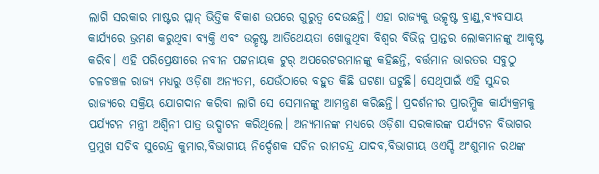ଲାଗି ସରକାର ମାଷ୍ଟର ପ୍ଲାନ୍ ଭିତ୍ତିକ ବିକାଶ ଉପରେ ଗୁରୁତ୍ୱ ଦେଉଛନ୍ତି। ଏହା ରାଜ୍ୟକୁ ଉତ୍କୃଷ୍ଟ ବ୍ରାଣ୍ଡ୍,ବ୍ୟବସାୟ କାର୍ଯ୍ୟରେ ଭ୍ରମଣ କରୁଥିବା ବ୍ୟକ୍ତି ଏବଂ ଉତ୍କୃଷ୍ଟ ଆତିଥେୟତା ଖୋଜୁଥିବା ବିଶ୍ୱର ବିଭିନ୍ନ ପ୍ରାନ୍ତର ଲୋକମାନଙ୍କୁ ଆକୃଷ୍ଟ କରିବ। ଏହି ପରିପ୍ରେକ୍ଷୀରେ ନବୀନ ପଟ୍ଟନାୟକ ଟୁର୍ ଅପରେଟରମାନଙ୍କୁ କହିଛନ୍ତି, ବର୍ତ୍ତମାନ ଭାରତର ସବୁଠୁ ଚଳଚଞ୍ଚଳ ରାଜ୍ୟ ମଧ୍ୟରୁ ଓଡ଼ିଶା ଅନ୍ୟତମ, ଯେଉଁଠାରେ ବହୁତ କିଛି ଘଟଣା ଘଟୁଛି। ସେଥିପାଇଁ ଏହି ସୁନ୍ଦର ରାଜ୍ୟରେ ସକ୍ରିୟ ଯୋଗଦାନ କରିବା ଲାଗି ସେ ସେମାନଙ୍କୁ ଆମନ୍ତ୍ରଣ କରିଛନ୍ତି। ପ୍ରଦର୍ଶନୀର ପ୍ରାରମ୍ଭିକ କାର୍ଯ୍ୟକ୍ରମକୁ ପର୍ଯ୍ୟଟନ ମନ୍ତ୍ରୀ ଅଶ୍ୱିନୀ ପାତ୍ର ଉଦ୍ଘାଟନ କରିଥିଲେ। ଅନ୍ୟମାନଙ୍କ ମଧ୍ୟରେ ଓଡ଼ିଶା ସରକାରଙ୍କ ପର୍ଯ୍ୟଟନ ବିଭାଗର ପ୍ରମୁଖ ସଚିବ ସୁରେନ୍ଦ୍ର କୁମାର,ବିଭାଗୀୟ ନିର୍ଦ୍ଦେଶକ ସଚିନ ରାମଚନ୍ଦ୍ର ଯାଦବ,ବିଭାଗୀୟ ଓଏସ୍ଡି ଅଂଶୁମାନ ରଥଙ୍କ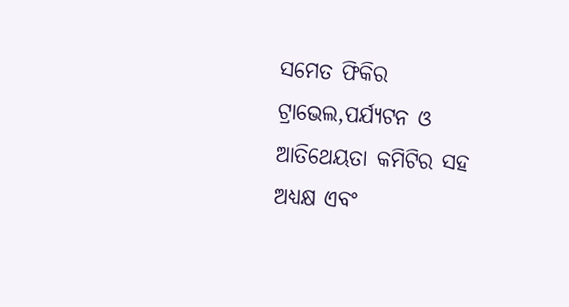ସମେତ ଫିକିର ଟ୍ରାଭେଲ,ପର୍ଯ୍ୟଟନ ଓ ଆତିଥେୟତା କମିଟିର ସହ ଅଧ୍ୟକ୍ଷ ଏବଂ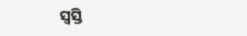ସ୍ବସ୍ତି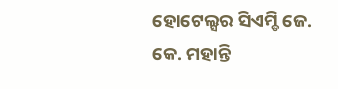ହୋଟେଲ୍ସର ସିଏମ୍ଡି ଜେ. କେ. ମହାନ୍ତି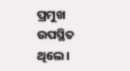ପ୍ରମୁଖ ଉପସ୍ଥିତ ଥିଲେ।